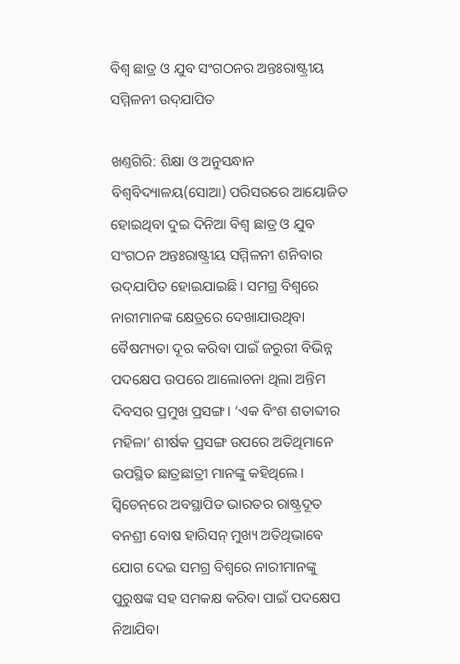ବିଶ୍ବ ଛାତ୍ର ଓ ଯୁବ ସଂଗଠନର ଅନ୍ତଃରାଷ୍ଟ୍ରୀୟ ସମ୍ମିଳନୀ ଉଦ୍‌ଯାପିତ

ଖଣ୍ତଗିରି: ଶିକ୍ଷା ଓ ଅନୁସନ୍ଧାନ ବିଶ୍ବବିଦ୍ୟାଳୟ(ସୋଆ) ପରିସରରେ ଆୟୋଜିତ ହୋଇଥିବା ଦୁଇ ଦିନିଆ ବିଶ୍ବ ଛାତ୍ର ଓ ଯୁବ ସଂଗଠନ ଅନ୍ତଃରାଷ୍ଟ୍ରୀୟ ସମ୍ମିଳନୀ ଶନିବାର ଉଦ୍‌ଯାପିତ ହୋଇଯାଇଛି। ସମଗ୍ର ବିଶ୍ବରେ ନାରୀମାନଙ୍କ କ୍ଷେତ୍ରରେ ଦେଖାଯାଉଥିବା ବୈଷମ୍ୟତା ଦୂର କରିବା ପାଇଁ ଜରୁରୀ ବିଭିନ୍ନ ପଦକ୍ଷେପ ଉପରେ ଆଲୋଚନା ଥିଲା ଅନ୍ତିମ ଦିବସର ପ୍ରମୁଖ ପ୍ରସଙ୍ଗ। ‘ଏକ ବିଂଶ ଶତାବ୍ଦୀର ମହିଳା’ ଶୀର୍ଷକ ପ୍ରସଙ୍ଗ ଉପରେ ଅତିଥିମାନେ ଉପସ୍ଥିତ ଛାତ୍ରଛାତ୍ରୀ ମାନଙ୍କୁ କହିଥିଲେ। ସ୍ବିଡେନ୍‌ରେ ଅବସ୍ଥାପିତ ଭାରତର ରାଷ୍ଟ୍ରଦୂତ ବନଶ୍ରୀ ବୋଷ ହାରିସନ୍ ମୁଖ୍ୟ ଅତିଥିଭାବେ ଯୋଗ ଦେଇ ସମଗ୍ର ବିଶ୍ବରେ ନାରୀମାନଙ୍କୁ ପୁରୁଷଙ୍କ ସହ ସମକକ୍ଷ କରିବା ପାଇଁ ପଦକ୍ଷେପ ନିଆଯିବା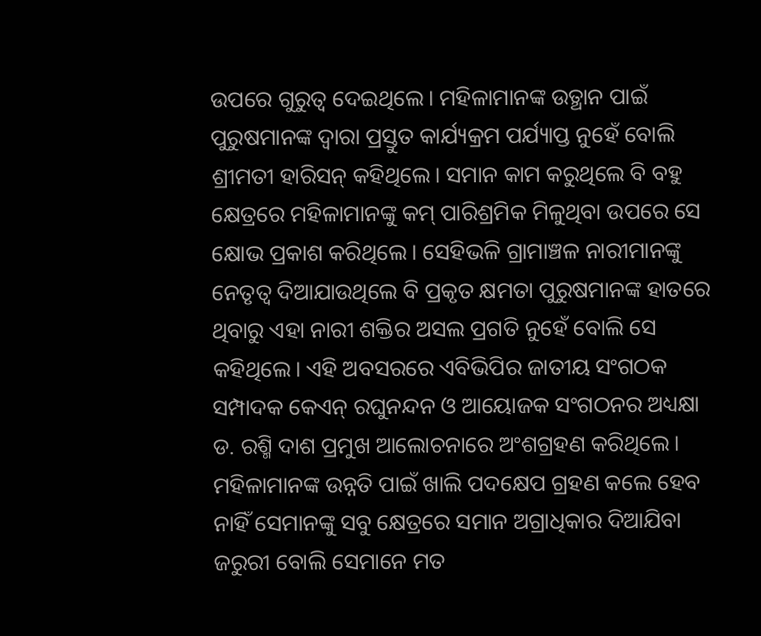ଉପରେ ଗୁରୁତ୍ବ ଦେଇଥିଲେ। ମହିଳାମାନଙ୍କ ଉତ୍ଥାନ ପାଇଁ ପୁରୁଷମାନଙ୍କ ଦ୍ବାରା ପ୍ରସ୍ତୁତ କାର୍ଯ୍ୟକ୍ରମ ପର୍ଯ୍ୟାପ୍ତ ନୁହେଁ ବୋଲି ଶ୍ରୀମତୀ ହାରିସନ୍ କହିଥିଲେ। ସମାନ କାମ କରୁଥିଲେ ବି ବହୁ କ୍ଷେତ୍ରରେ ମହିଳାମାନଙ୍କୁ କମ୍ ପାରିଶ୍ରମିକ ମିଳୁଥିବା ଉପରେ ସେ କ୍ଷୋଭ ପ୍ରକାଶ କରିଥିଲେ। ସେହିଭଳି ଗ୍ରାମାଞ୍ଚଳ ନାରୀମାନଙ୍କୁ ନେତୃତ୍ବ ଦିଆଯାଉଥିଲେ ବି ପ୍ରକୃତ କ୍ଷମତା ପୁରୁଷମାନଙ୍କ ହାତରେ ଥିବାରୁ ଏହା ନାରୀ ଶକ୍ତିର ଅସଲ ପ୍ରଗତି ନୁହେଁ ବୋଲି ସେ କହିଥିଲେ। ଏହି ଅବସରରେ ଏବିଭିପିର ଜାତୀୟ ସଂଗଠକ ସମ୍ପାଦକ କେଏନ୍ ରଘୁନନ୍ଦନ ଓ ଆୟୋଜକ ସଂଗଠନର ଅଧ୍ୟକ୍ଷା ଡ. ରଶ୍ମି ଦାଶ ପ୍ରମୁଖ ଆଲୋଚନାରେ ଅଂଶଗ୍ରହଣ କରିଥିଲେ। ମହିଳାମାନଙ୍କ ଉନ୍ନତି ପାଇଁ ଖାଲି ପଦକ୍ଷେପ ଗ୍ରହଣ କଲେ ହେବ ନାହିଁ ସେମାନଙ୍କୁ ସବୁ କ୍ଷେତ୍ରରେ ସମାନ ଅଗ୍ରାଧିକାର ଦିଆଯିବା ଜରୁରୀ ବୋଲି ସେମାନେ ମତ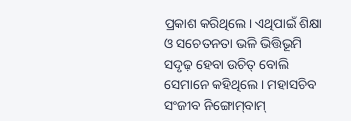ପ୍ରକାଶ କରିଥିଲେ। ଏଥିପାଇଁ ଶିକ୍ଷା ଓ ସଚେତନତା ଭଳି ଭିତ୍ତିଭୂମି ସଦୃଢ଼ ହେବା ଉଚିତ୍ ବୋଲି ସେମାନେ କହିଥିଲେ। ମହାସଚିବ ସଂଜୀବ ନିଙ୍ଗୋମ୍‌ବାମ୍‌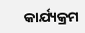କାର୍ଯ୍ୟକ୍ରମ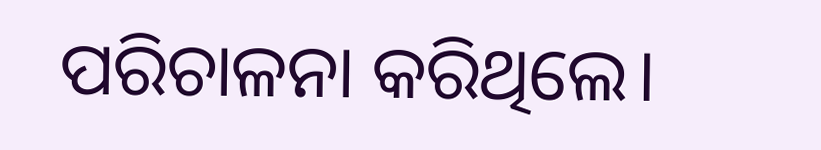ପରିଚାଳନା କରିଥିଲେ।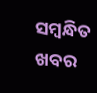ସମ୍ବନ୍ଧିତ ଖବର